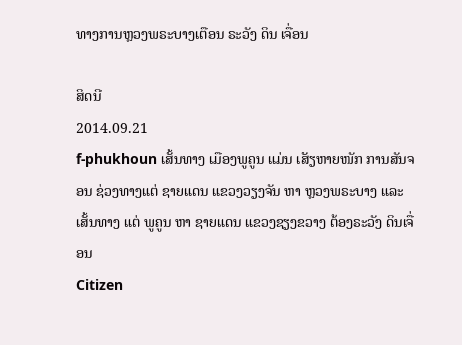ທາງການຫຼວງພຣະບາງເຕືອນ ຣະວັງ ດິນ ເຈື່ອນ

ສິດນີ
2014.09.21
f-phukhoun ເສັ້ນທາງ ເມືອງພູຄູນ ແມ່ນ ເສັຽຫາຍໜັກ ການສັນຈອນ ຊ່ວງທາງແຕ່ ຊາຍແດນ ແຂວງວຽງຈັນ ຫາ ຫຼວງພຣະບາງ ແລະ ເສັ້ນທາງ ແຕ່ ພູຄູນ ຫາ ຊາຍແດນ ແຂວງຊຽງຂວາງ ຕ້ອງຣະວັງ ດິນເຈື່ອນ
Citizen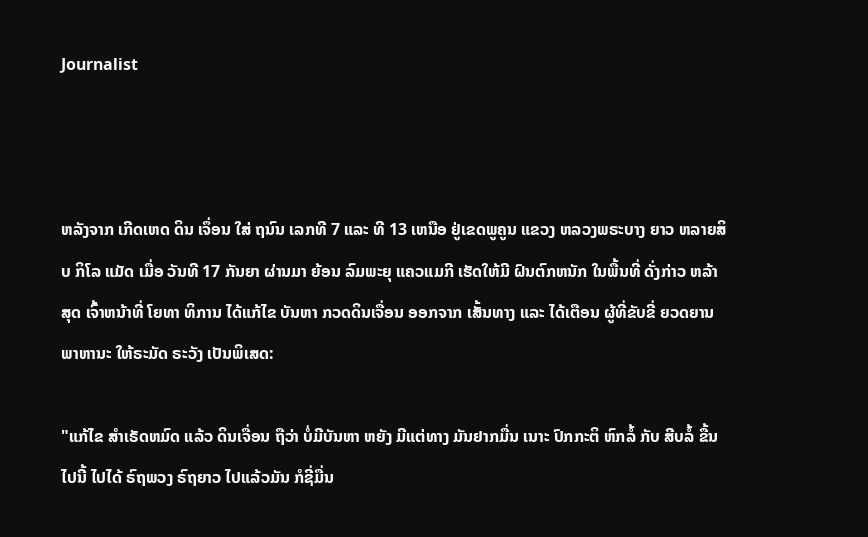Journalist



ຫລັງຈາກ ເກີດເຫດ ດິນ ເຈຶ່ອນ ໃສ່ ຖນົນ ເລກທີ 7 ແລະ ທີ 13 ເຫນືອ ຢູ່ເຂດພູຄູນ ແຂວງ ຫລວງພຣະບາງ ຍາວ ຫລາຍສິບ ກິໂລ ແມັດ ເມື່ອ ວັນທີ 17 ກັນຍາ ຜ່ານມາ ຍ້ອນ ລົມພະຍຸ ແຄວແມກີ ເຮັດໃຫ້ມີ ຝົນຕົກຫນັກ ໃນພື້ນທີ່ ດັ່ງກ່າວ ຫລ້າສຸດ ເຈົ້າຫນ້າທີ່ ໂຍທາ ທິການ ໄດ້ແກ້ໄຂ ບັນຫາ ກວດດິນເຈື່ອນ ອອກຈາກ ເສັ້ນທາງ ແລະ ໄດ້ເຕືອນ ຜູ້ທີ່ຂັບຂີ່ ຍວດຍານ ພາຫານະ ໃຫ້ຣະມັດ ຣະວັງ ເປັນພິເສດ:

"ແກ້ໄຂ ສໍາເຣັດຫມົດ ແລ້ວ ດິນເຈື່ອນ ຖືວ່າ ບໍ່ມີບັນຫາ ຫຍັງ ມີແຕ່ທາງ ມັນຢາກມື່ນ ເນາະ ປົກກະຕິ ຫົກລໍ້ ກັບ ສີບລໍ້ ຂື້ນໄປນີ້ ໄປໄດ້ ຣົຖພວງ ຣົຖຍາວ ໄປແລ້ວມັນ ກໍຊີ່ມື່ນ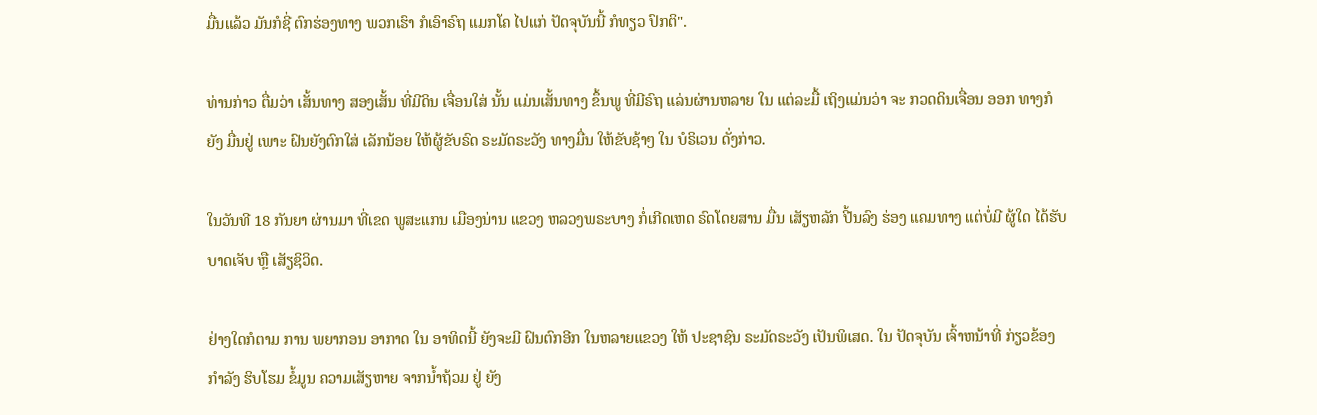ມື່ນແລ້ວ ມັນກໍຊີ່ ຕົກຮ່ອງທາງ ພວກເຮົາ ກໍເອົາຣົຖ ແມກໂຄ ໄປແກ່ ປັດຈຸບັນນີ້ ກໍທຽວ ປົກຕິ".

ທ່ານກ່າວ ຕື່ມວ່າ ເສັ້ນທາງ ສອງເສັ້ນ ທີ່ມີດິນ ເຈື່ອນໃສ່ ນັ້ນ ແມ່ນເສັ້ນທາງ ຂຶ້ນພູ ທີ່ມີຣົຖ ແລ່ນຜ່ານຫລາຍ ໃນ ແຕ່ລະມື້ ເຖິງແມ່ນວ່າ ຈະ ກວດດິນເຈື່ອນ ອອກ ທາງກໍຍັງ ມື່ນຢູ່ ເພາະ ຝົນຍັງຕົກໃສ່ ເລັກນ້ອຍ ໃຫ້ຜູ້ຂັບຣົດ ຣະມັດຣະວັງ ທາງມື່ນ ໃຫ້ຂັບຊ້າໆ ໃນ ບໍຣິເວນ ດັ່ງກ່າວ.

ໃນວັນທີ 18 ກັນຍາ ຜ່ານມາ ທີ່ເຂດ ພູສະແກນ ເມືອງນ່ານ ແຂວງ ຫລວງພຣະບາງ ກໍ່ເກີດເຫດ ຣົດໂດຍສານ ມື່ນ ເສັຽຫລັກ ປີ້ນລົງ ຮ່ອງ ແຄມທາງ ແຕ່ບໍ່ມີ ຜູ້ໃດ ໄດ້ຮັບ ບາດເຈັບ ຫຼື ເສັຽຊິວິດ.

ຢ່າງໃດກໍຕາມ ການ ພຍາກອນ ອາກາດ ໃນ ອາທິດນີ້ ຍັງຈະມີ ຝົນຕົກອີກ ໃນຫລາຍແຂວງ ໃຫ້ ປະຊາຊົນ ຣະມັດຣະວັງ ເປັນພິເສດ. ໃນ ປັດຈຸບັນ ເຈົ້າຫນ້າທີ່ ກ່ຽວຂ້ອງ ກຳລັງ ຮິບໂຮມ ຂໍ້ມູນ ຄວາມເສັຽຫາຍ ຈາກນ້ຳຖ້ວມ ຢູ່ ຍັງ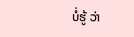ບໍ່ຮູ້ ວ່າ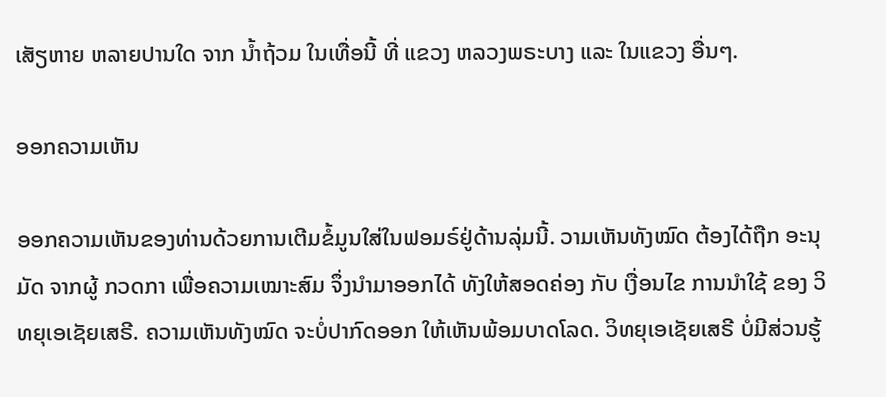ເສັຽຫາຍ ຫລາຍປານໃດ ຈາກ ນ້ຳຖ້ວມ ໃນເທື່ອນີ້ ທີ່ ແຂວງ ຫລວງພຣະບາງ ແລະ ໃນແຂວງ ອື່ນໆ.

ອອກຄວາມເຫັນ

ອອກຄວາມເຫັນຂອງທ່ານດ້ວຍການເຕີມຂໍ້ມູນໃສ່ໃນຟອມຣ໌ຢູ່ດ້ານລຸ່ມນີ້. ວາມເຫັນທັງໝົດ ຕ້ອງໄດ້ຖືກ ອະນຸມັດ ຈາກຜູ້ ກວດກາ ເພື່ອຄວາມເໝາະສົມ ຈຶ່ງນໍາມາອອກໄດ້ ທັງໃຫ້ສອດຄ່ອງ ກັບ ເງື່ອນໄຂ ການນຳໃຊ້ ຂອງ ວິທຍຸເອເຊັຍເສຣີ. ຄວາມເຫັນທັງໝົດ ຈະບໍ່ປາກົດອອກ ໃຫ້ເຫັນພ້ອມບາດໂລດ. ວິທຍຸເອເຊັຍເສຣີ ບໍ່ມີສ່ວນຮູ້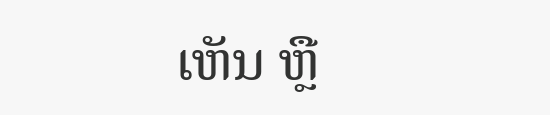ເຫັນ ຫຼື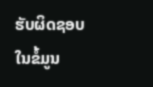ຮັບຜິດຊອບ ໃນຂໍ້ມູນ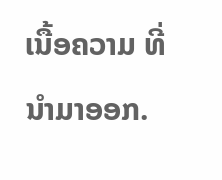ເນື້ອຄວາມ ທີ່ນໍາມາອອກ.